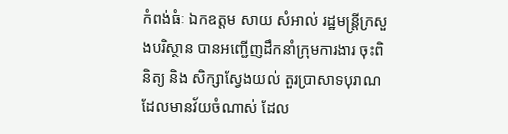កំពង់ធំៈ ឯកឧត្តម សាយ សំអាល់ រដ្ឋមន្រ្តីក្រសួងបរិស្ថាន បានអញ្ជើញដឹកនាំក្រុមការងារ ចុះពិនិត្យ និង សិក្សាស្វែងយល់ តួរប្រាសាទបុរាណ ដែលមានវ័យចំណាស់ ដែល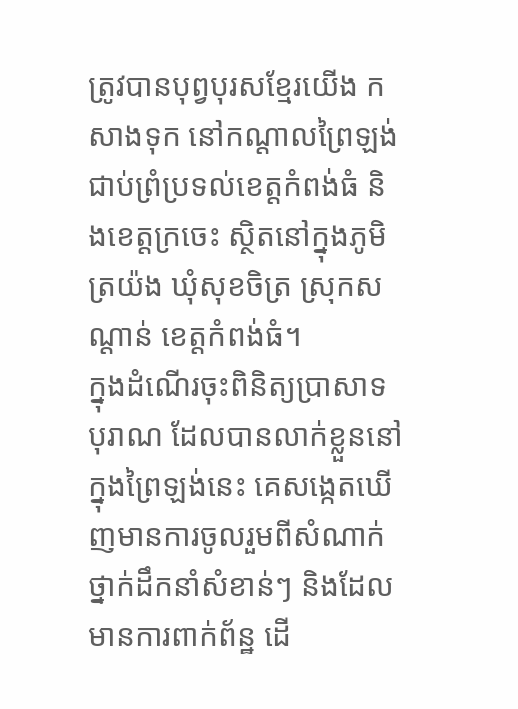ត្រូវបានបុព្វបុរសខ្មែរយើង កសាងទុក នៅកណ្តាលព្រៃឡង់ ជាប់ព្រំប្រទល់ខេត្តកំពង់ធំ និងខេត្តក្រចេះ ស្ថិតនៅក្នុងភូមិត្រយ៉ង ឃុំសុខចិត្រ ស្រុកសណ្តាន់ ខេត្តកំពង់ធំ។
ក្នុងដំណើរចុះពិនិត្យប្រាសាទបុរាណ ដែលបានលាក់ខ្លួននៅក្នុងព្រៃឡង់នេះ គេសង្កេតឃើញមានការចូលរួមពីសំណាក់ថ្នាក់ដឹកនាំសំខាន់ៗ និងដែលមានការពាក់ព័ន្ឋ ដើ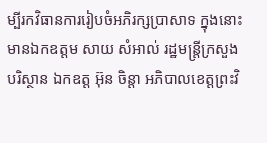ម្បីរកវិធានការរៀបចំអភិរក្សប្រាសាទ ក្នុងនោះមានឯកឧត្តម សាយ សំអាល់ រដ្ឋមន្រ្តីក្រសួងបរិស្ថាន ឯកឧត្ត អ៊ុន ចិន្តា អភិបាលខេត្តព្រះវិ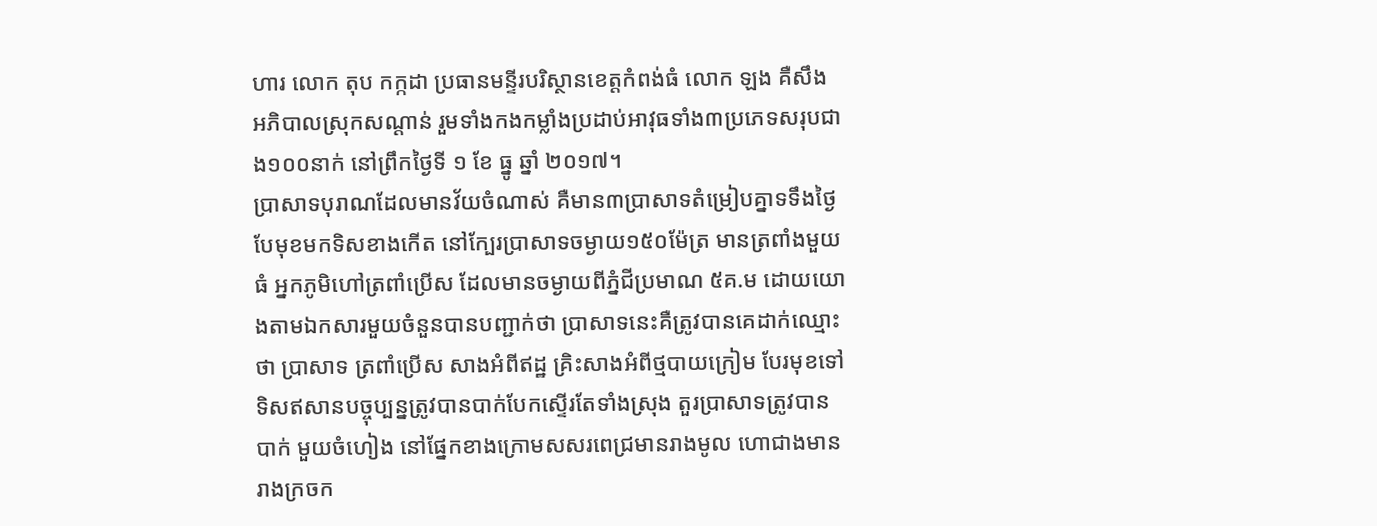ហារ លោក តុប កក្កដា ប្រធានមន្ទីរបរិស្ថានខេត្តកំពង់ធំ លោក ឡង គឺសឹង អភិបាលស្រុកសណ្តាន់ រួមទាំងកងកម្លាំងប្រដាប់អាវុធទាំង៣ប្រភេទសរុបជាង១០០នាក់ នៅព្រឹកថ្ងៃទី ១ ខែ ធ្នូ ឆ្នាំ ២០១៧។
ប្រាសាទបុរាណដែលមានវ័យចំណាស់ គឺមាន៣ប្រាសាទតំម្រៀបគ្នាទទឹងថ្ងៃ បែមុខមកទិសខាងកើត នៅក្បែរប្រាសាទចម្ងាយ១៥០ម៉ែត្រ មានត្រពាំងមួយធំ អ្នកភូមិហៅត្រពាំប្រើស ដែលមានចម្ងាយពីភ្នំជីប្រមាណ ៥គ.ម ដោយយោងតាមឯកសារមួយចំនួនបានបញ្ជាក់ថា ប្រាសាទនេះគឺត្រូវបានគេដាក់ឈ្មោះថា ប្រាសាទ ត្រពាំប្រើស សាងអំពីឥដ្ឋ គ្រិះសាងអំពីថ្មបាយក្រៀម បែរមុខទៅទិសឥសានបច្ចុប្បន្នត្រូវបានបាក់បែកស្ទើរតែទាំងស្រុង តួរប្រាសាទត្រូវបានបាក់ មួយចំហៀង នៅផ្នែកខាងក្រោមសសរពេជ្រមានរាងមូល ហោជាងមានរាងក្រចក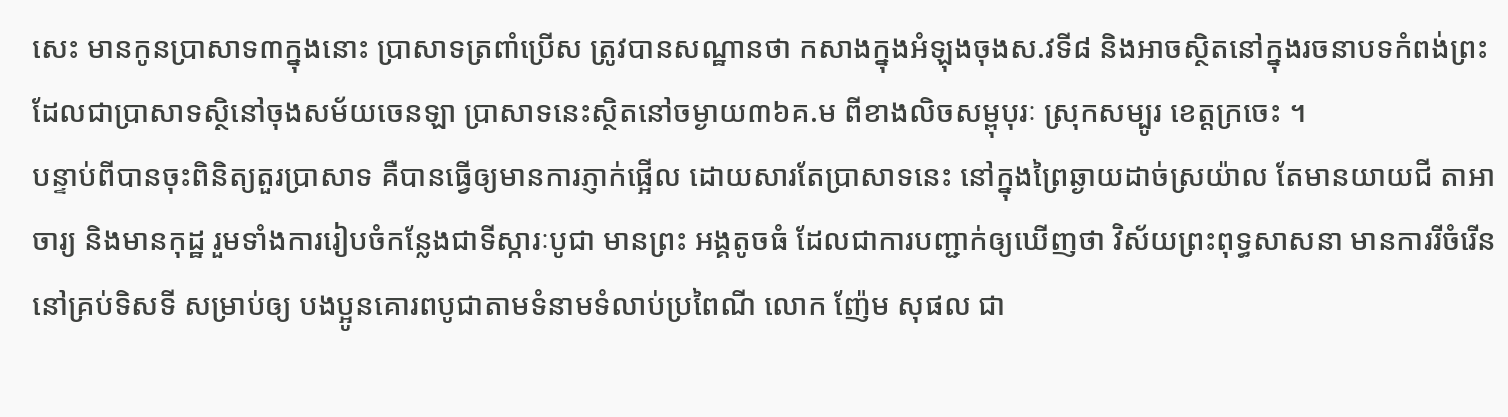សេះ មានកូនប្រាសាទ៣ក្នុងនោះ ប្រាសាទត្រពាំប្រើស ត្រូវបានសណ្ឋានថា កសាងក្នុងអំឡុងចុងស.វទី៨ និងអាចស្ថិតនៅក្នុងរចនាបទកំពង់ព្រះ ដែលជាប្រាសាទស្ថិនៅចុងសម័យចេនឡា ប្រាសាទនេះស្ថិតនៅចម្ងាយ៣៦គ.ម ពីខាងលិចសម្ពុបុរៈ ស្រុកសម្បូរ ខេត្តក្រចេះ ។
បន្ទាប់ពីបានចុះពិនិត្យតួរប្រាសាទ គឺបានធ្វើឲ្យមានការភ្ញាក់ផ្អើល ដោយសារតែប្រាសាទនេះ នៅក្នុងព្រៃឆ្ងាយដាច់ស្រយ៉ាល តែមានយាយជី តាអាចារ្យ និងមានកុដ្ឋ រួមទាំងការរៀបចំកន្លែងជាទីស្ការៈបូជា មានព្រះ អង្គតូចធំ ដែលជាការបញ្ជាក់ឲ្យឃើញថា វិស័យព្រះពុទ្ធសាសនា មានការរីចំរើននៅគ្រប់ទិសទី សម្រាប់ឲ្យ បងប្អូនគោរពបូជាតាមទំនាមទំលាប់ប្រពៃណី លោក ញ៉ែម សុផល ជា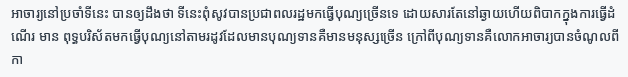អាចារ្យនៅប្រចាំទីនេះ បានឲ្យដឹងថា ទីនេះពុំសូវបានប្រជាពលរដ្ឋមកធ្វើបុណ្យច្រើនទេ ដោយសារតែនៅឆ្ងាយហើយពិបាកក្នុងការធ្វើដំណើរ មាន ពុទ្ធបរិស័តមកធ្វើបុណ្យនៅតាមរដូវដែលមានបុណ្យទានគឺមានមនុស្សច្រើន ក្រៅពីបុណ្យទានគឺលោកអាចារ្យបានចំណូលពីកា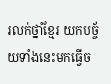រលក់ថ្នាំខ្មែរ យកបច្ច័យទាំងនេះមកធ្វើច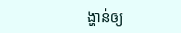ង្ហាន់ឲ្យ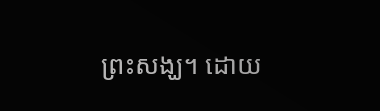ព្រះសង្ឃ។ ដោយ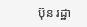ប៊ុន រដ្ឋា